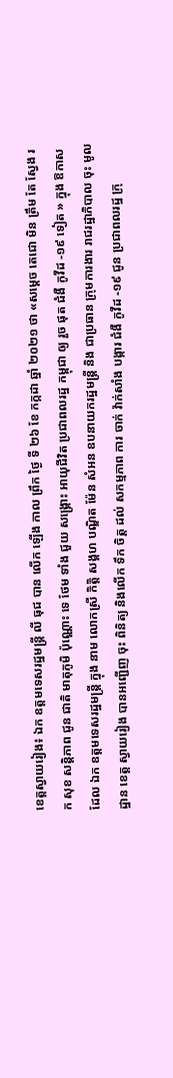ខេត្តស្វាយរៀង៖ ឯក ឧត្តមទេសរដ្ឋមន្រ្តី លី ធុជ បាន លេីក ឡេីង កាល ព្រឹក ថ្ងៃ ទី ២៦ ខែ កក្កដា ឆ្នាំ ២០២១ ថា «សម្ដេច តេជោ មិន ត្រឹម តែ ស្វែង រក សុខ សន្តិភាព ជូន ជាតិ មាតុភូមិ ប៉ុណ្ណោះ ទេ ថែម ទាំង ជួយ សង្រ្គោះ អាយុជីវិត ប្រជាពលរដ្ឋ កម្ពុជា ឲ្យ រួច ផុត ជំងឺ កូវីដ -១៩ ទៀត » ក្នុង ឱកាស ដែល ឯក ឧត្តមទេសរដ្ឋមន្រ្តី ក្នុង នាម លោកស្រី កិត្តិ សង្គហ បណ្ឌិត ម៉ែន សំអន ឧបនាយករដ្ឋមន្ត្រី និង ជាប្រធាន ក្រុមការងារ រាជរដ្ឋាភិបាល ចុះ មូលដ្ឋាន ខេត្ត ស្វាយរៀង បានអញ្ជើញ ចុះ ពិនិត្យ និងលេីក ទឹក ចិត្ត ដល់ សកម្មភាព ការ ចាក់ វ៉ាក់សាំង បង្ការ ជំងឺ កូវីដ -១៩ ជូន ប្រជាពលរដ្ឋ ក្រុ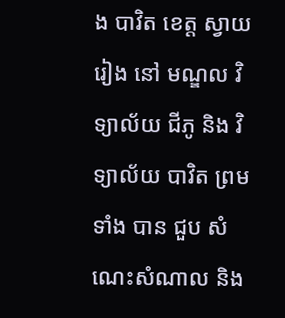ង បាវិត ខេត្ត ស្វាយរៀង នៅ មណ្ឌល វិទ្យាល័យ ជីភូ និង វិទ្យាល័យ បាវិត ព្រម ទាំង បាន ជួប សំណេះសំណាល និង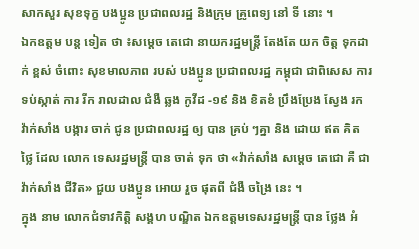សាកសួរ សុខទុក្ខ បងប្អូន ប្រជាពលរដ្ឋ និងក្រុម គ្រូពេទ្យ នៅ ទី នោះ ។
ឯកឧត្តម បន្ត ទៀត ថា ៖សម្តេច តេជោ នាយករដ្ឋមន្ត្រី តែងតែ យក ចិត្ត ទុកដាក់ ខ្ពស់ ចំពោះ សុខមាលភាព របស់ បងប្អូន ប្រជាពលរដ្ឋ កម្ពុជា ជាពិសេស ការ ទប់ស្កាត់ ការ រីក រាលដាល ជំងឺ ឆ្លង កូវីដ -១៩ និង ខិតខំ ប្រឹងប្រែង ស្វែង រក វ៉ាក់សាំង បង្ការ ចាក់ ជូន ប្រជាពលរដ្ឋ ឲ្យ បាន គ្រប់ ៗគ្នា និង ដោយ ឥត គិត ថ្លៃ ដែល លោក ទេសរដ្ឋមន្រ្តី បាន ចាត់ ទុក ថា «វ៉ាក់សាំង សម្តេច តេជោ គឺ ជា វ៉ាក់សាំង ជីវិត» ជួយ បងប្អូន អោយ រួច ផុតពី ជំងឺ ចង្រៃ នេះ ។
ក្នុង នាម លោកជំទាវកិត្តិ សង្គហ បណ្ឌិត ឯកឧត្តមទេសរដ្ឋមន្រ្តី បាន ថ្លែង អំ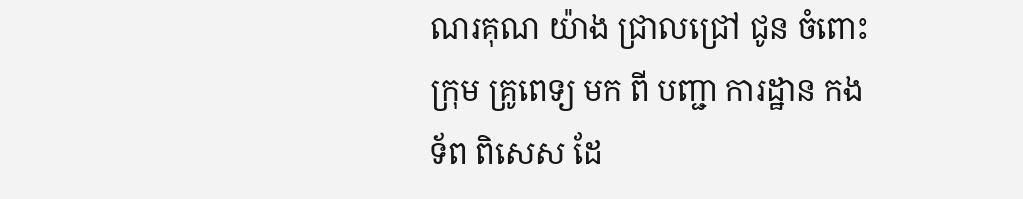ណរគុណ យ៉ាង ជ្រាលជ្រៅ ជូន ចំពោះ ក្រុម គ្រូពេទ្យ មក ពី បញ្ជា ការដ្ឋាន កងទ័ព ពិសេស ដែ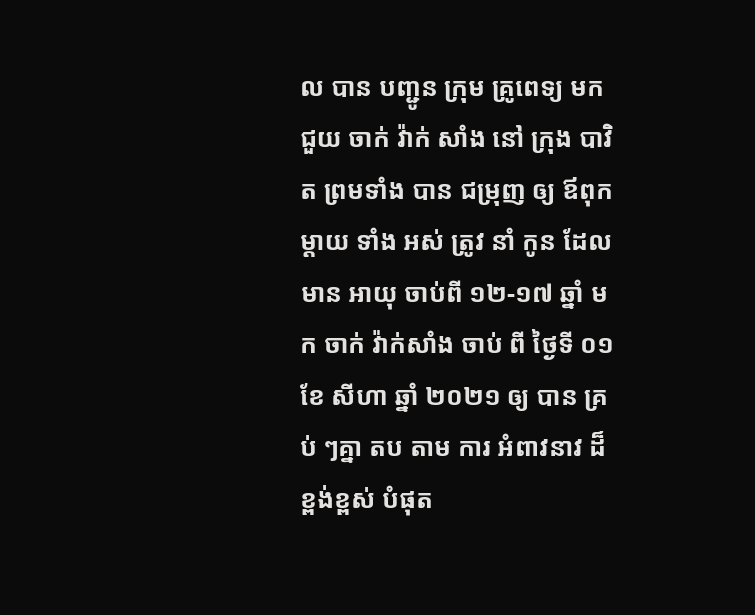ល បាន បញ្ជូន ក្រុម គ្រូពេទ្យ មកជួយ ចាក់ វ៉ាក់ សាំង នៅ ក្រុង បាវិត ព្រមទាំង បាន ជម្រុញ ឲ្យ ឪពុក ម្ដាយ ទាំង អស់ ត្រូវ នាំ កូន ដែល មាន អាយុ ចាប់ពី ១២-១៧ ឆ្នាំ មក ចាក់ វ៉ាក់សាំង ចាប់ ពី ថ្ងៃទី ០១ ខែ សីហា ឆ្នាំ ២០២១ ឲ្យ បាន គ្រប់ ៗគ្នា តប តាម ការ អំពាវនាវ ដ៏ខ្ពង់ខ្ពស់ បំផុត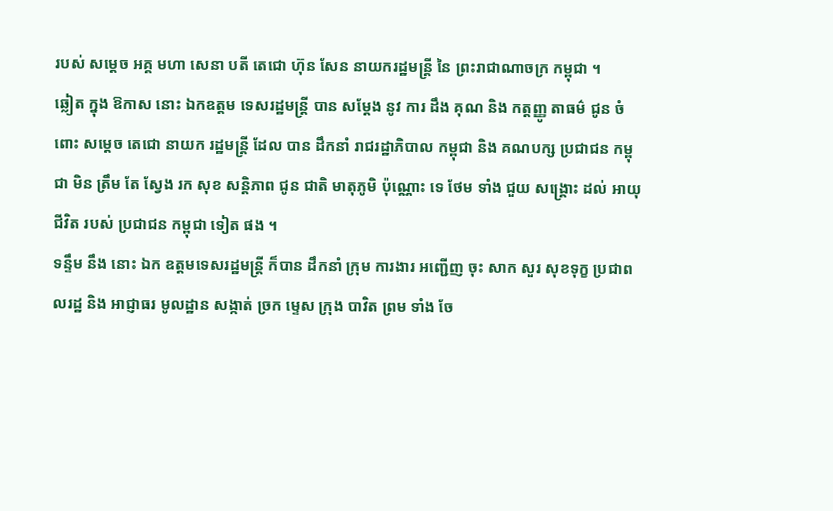របស់ សម្ដេច អគ្គ មហា សេនា បតី តេជោ ហ៊ុន សែន នាយករដ្ឋមន្ត្រី នៃ ព្រះរាជាណាចក្រ កម្ពុជា ។
ឆ្លៀត ក្នុង ឱកាស នោះ ឯកឧត្តម ទេសរដ្ឋមន្រ្តី បាន សម្តែង នូវ ការ ដឹង គុណ និង កត្តញ្ញូ តាធម៌ ជូន ចំពោះ សម្តេច តេជោ នាយក រដ្ឋមន្ត្រី ដែល បាន ដឹកនាំ រាជរដ្ឋាភិបាល កម្ពុជា និង គណបក្ស ប្រជាជន កម្ពុជា មិន ត្រឹម តែ ស្វែង រក សុខ សន្តិភាព ជូន ជាតិ មាតុភូមិ ប៉ុណ្ណោះ ទេ ថែម ទាំង ជួយ សង្គ្រោះ ដល់ អាយុជីវិត របស់ ប្រជាជន កម្ពុជា ទៀត ផង ។
ទន្ទឹម នឹង នោះ ឯក ឧត្តមទេសរដ្ឋមន្រ្តី ក៏បាន ដឹកនាំ ក្រុម ការងារ អញ្ជើញ ចុះ សាក សួរ សុខទុក្ខ ប្រជាពលរដ្ឋ និង អាជ្ញាធរ មូលដ្ឋាន សង្កាត់ ច្រក ម្ទេស ក្រុង បាវិត ព្រម ទាំង ចែ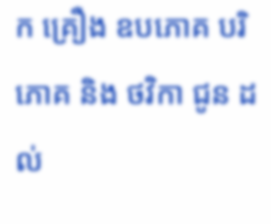ក គ្រឿង ឧបភោគ បរិភោគ និង ថវិកា ជូន ដល់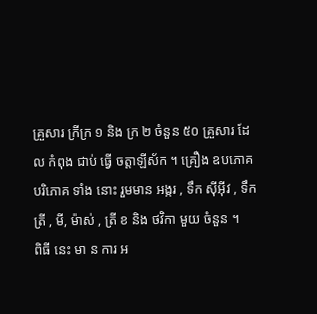គ្រួសារ ក្រីក្រ ១ និង ក្រ ២ ចំនួន ៥០ គ្រួសារ ដែល កំពុង ជាប់ ធ្វើ ចត្តាឡីស័ក ។ គ្រឿង ឧបភោគ បរិភោគ ទាំង នោះ រួមមាន អង្ករ , ទឹក ស៊ីអ៊ីវ , ទឹក ត្រី , មី, ម៉ាស់ , ត្រី ខ និង ថវិកា មួយ ចំនួន ។
ពិធី នេះ មា ន ការ អ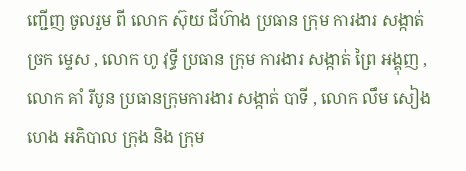ញ្ជើញ ចូលរួម ពី លោក ស៊ុយ ជីហ៊ាង ប្រធាន ក្រុម ការងារ សង្កាត់ ច្រក ម្ទេស , លោក ហូ វុទ្ធី ប្រធាន ក្រុម ការងារ សង្កាត់ ព្រៃ អង្គុញ , លោក គាំ រីបូន ប្រធានក្រុមការងារ សង្កាត់ បាទី , លោក លឹម សៀង ហេង អភិបាល ក្រុង និង ក្រុម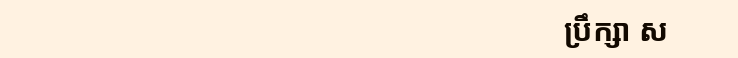ប្រឹក្សា ស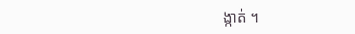ង្កាត់ ។